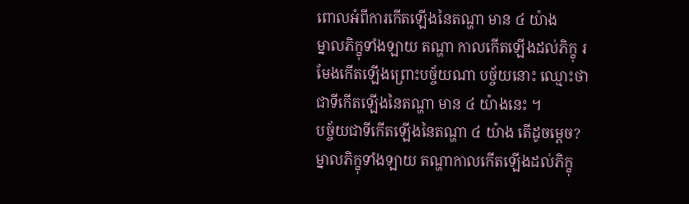ពោលអំពីការកើតឡើងនៃតណ្ហា មាន ៤ យ៉ាង
ម្នាលភិក្ខុទាំងឡាយ តណ្ហា កាលកើតឡើងដល់ភិក្ខុ រមែងកើតឡើងព្រោះបច្ច័យណា បច្ច័យនោះ ឈ្មោះថា ជាទីកើតឡើងនៃតណ្ហា មាន ៤ យ៉ាងនេះ ។
បច្ច័យជាទីកើតឡើងនៃតណ្ហា ៤ យ៉ាង តើដូចម្ដេច?
ម្នាលភិក្ខុទាំងឡាយ តណ្ហាកាលកើតឡើងដល់ភិក្ខុ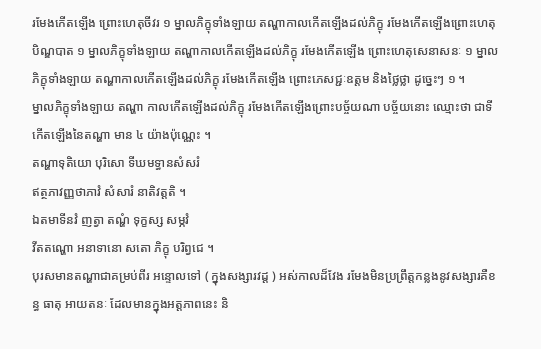រមែងកើតឡើង ព្រោះហេតុចីវរ ១ ម្នាលភិក្ខុទាំងឡាយ តណ្ហាកាលកើតឡើងដល់ភិក្ខុ រមែងកើតឡើងព្រោះហេតុបិណ្ឌបាត ១ ម្នាលភិក្ខុទាំងឡាយ តណ្ហាកាលកើតឡើងដល់ភិក្ខុ រមែងកើតឡើង ព្រោះហេតុសេនាសនៈ ១ ម្នាលភិក្ខុទាំងឡាយ តណ្ហាកាលកើតឡើងដល់ភិក្ខុ រមែងកើតឡើង ព្រោះភេសជ្ជៈឧត្តម និងថ្លៃថ្លា ដូច្នេះៗ ១ ។
ម្នាលភិក្ខុទាំងឡាយ តណ្ហា កាលកើតឡើងដល់ភិក្ខុ រមែងកើតឡើងព្រោះបច្ច័យណា បច្ច័យនោះ ឈ្មោះថា ជាទីកើតឡើងនៃតណ្ហា មាន ៤ យ៉ាងប៉ុណ្ណេះ ។
តណ្ហាទុតិយោ បុរិសោ ទីឃមទ្ធានសំសរំ
ឥត្ថភាវញ្ញថាភាវំ សំសារំ នាតិវត្តតិ ។
ឯតមាទីនវំ ញត្វា តណ្ហំ ទុក្ខស្ស សម្ភវំ
វីតតណ្ហោ អនាទានោ សតោ ភិក្ខុ បរិព្វជេ ។
បុរសមានតណ្ហាជាគម្រប់ពីរ អន្ទោលទៅ ( ក្នុងសង្សារវដ្ដ ) អស់កាលដ៏វែង រមែងមិនប្រព្រឹត្តកន្លងនូវសង្សារគឺខន្ធ ធាតុ អាយតនៈ ដែលមានក្នុងអត្តភាពនេះ និ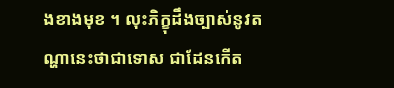ងខាងមុខ ។ លុះភិក្ខុដឹងច្បាស់នូវតណ្ហានេះថាជាទោស ជាដែនកើត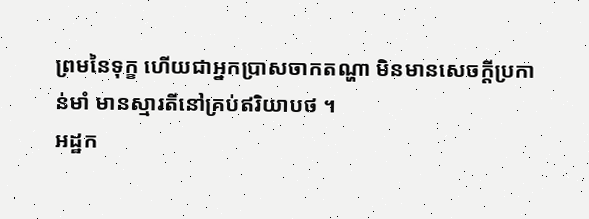ព្រមនៃទុក្ខ ហើយជាអ្នកប្រាសចាកតណ្ហា មិនមានសេចក្ដីប្រកាន់មាំ មានស្មារតីនៅគ្រប់ឥរិយាបថ ។
អដ្ឋក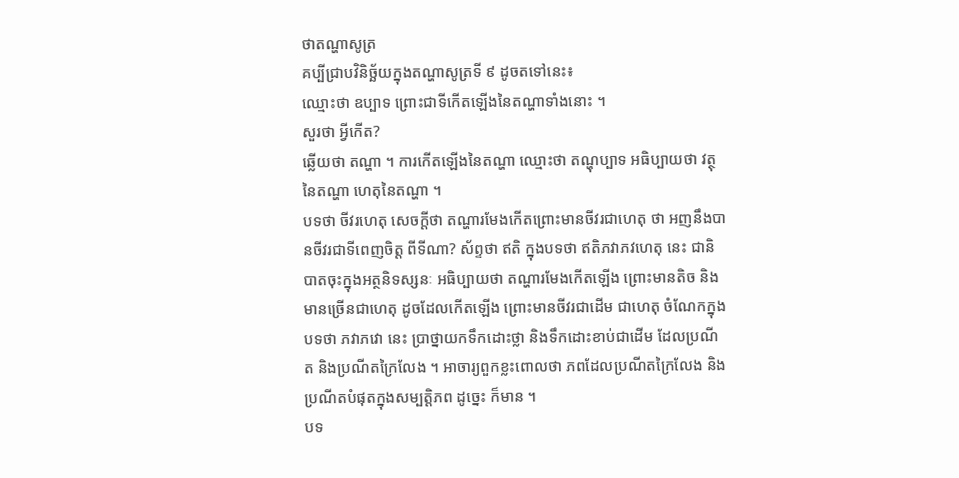ថាតណ្ហាសូត្រ
គប្បីជ្រាបវិនិច្ឆ័យក្នុងតណ្ហាសូត្រទី ៩ ដូចតទៅនេះ៖
ឈ្មោះថា ឧប្បាទ ព្រោះជាទីកើតឡើងនៃតណ្ហាទាំងនោះ ។
សួរថា អ្វីកើត?
ឆ្លើយថា តណ្ហា ។ ការកើតឡើងនៃតណ្ហា ឈ្មោះថា តណ្ហុប្បាទ អធិប្បាយថា វត្ថុនៃតណ្ហា ហេតុនៃតណ្ហា ។
បទថា ចីវរហេតុ សេចក្ដីថា តណ្ហារមែងកើតព្រោះមានចីវរជាហេតុ ថា អញនឹងបានចីវរជាទីពេញចិត្ត ពីទីណា? ស័ព្ទថា ឥតិ ក្នុងបទថា ឥតិភវាភវហេតុ នេះ ជានិបាតចុះក្នុងអត្ថនិទស្សនៈ អធិប្បាយថា តណ្ហារមែងកើតឡើង ព្រោះមានតិច និងមានច្រើនជាហេតុ ដូចដែលកើតឡើង ព្រោះមានចីវរជាដើម ជាហេតុ ចំណែកក្នុងបទថា ភវាភវោ នេះ ប្រាថ្នាយកទឹកដោះថ្លា និងទឹកដោះខាប់ជាដើម ដែលប្រណីត និងប្រណីតក្រៃលែង ។ អាចារ្យពួកខ្លះពោលថា ភពដែលប្រណីតក្រៃលែង និងប្រណីតបំផុតក្នុងសម្បត្តិភព ដូច្នេះ ក៏មាន ។
បទ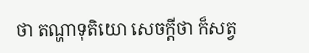ថា តណ្ហាទុតិយោ សេចក្ដីថា ក៏សត្វ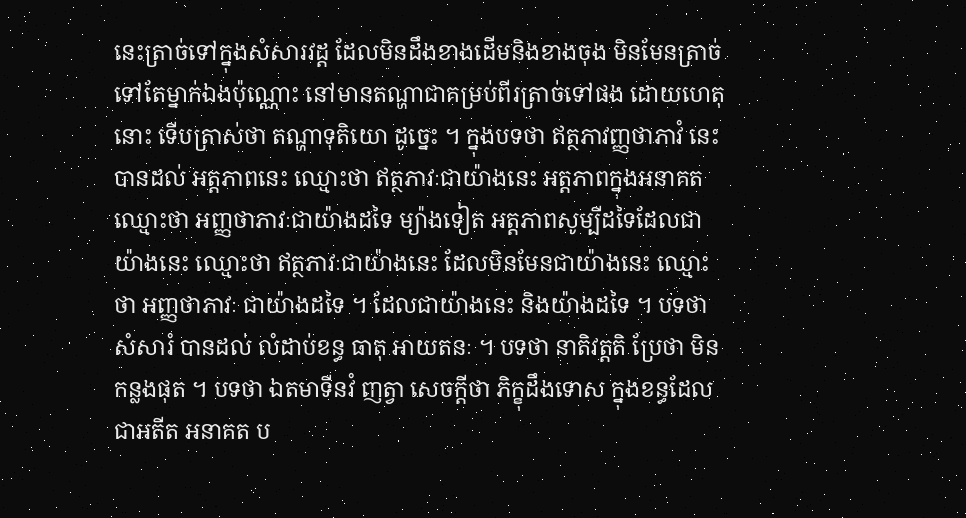នេះត្រាច់ទៅក្នុងសំសារវដ្ដ ដែលមិនដឹងខាងដើមនិងខាងចុង មិនមែនត្រាច់ទៅតែម្នាក់ឯងប៉ុណ្ណោះ នៅមានតណ្ហាជាគម្រប់ពីរត្រាច់ទៅផង ដោយហេតុនោះ ទើបត្រាស់ថា តណ្ហាទុតិយោ ដូច្នេះ ។ ក្នុងបទថា ឥត្ថភាវញ្ញថាភាវំ នេះ បានដល់ អត្តភាពនេះ ឈ្មោះថា ឥត្ថភាវៈជាយ៉ាងនេះ អត្តភាពក្នុងអនាគត ឈ្មោះថា អញ្ញថាភាវៈជាយ៉ាងដទៃ ម្យ៉ាងទៀត អត្តភាពសូម្បីដទៃដែលជាយ៉ាងនេះ ឈ្មោះថា ឥត្ថភាវៈជាយ៉ាងនេះ ដែលមិនមែនជាយ៉ាងនេះ ឈ្មោះថា អញ្ញថាភាវៈ ជាយ៉ាងដទៃ ។ ដែលជាយ៉ាងនេះ និងយ៉ាងដទៃ ។ បទថា សំសារំ បានដល់ លំដាប់ខន្ធ ធាតុ អាយតនៈ ។ បទថា នាតិវត្តតិ ប្រែថា មិនកន្លងផុត ។ បទថា ឯតមាទីនវំ ញត្វា សេចក្ដីថា ភិក្ខុដឹងទោស ក្នុងខន្ធដែលជាអតីត អនាគត ប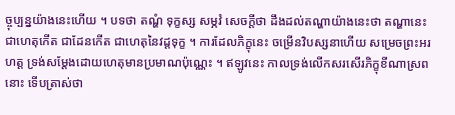ច្ចុប្បន្នយ៉ាងនេះហើយ ។ បទថា តណ្ហំ ទុក្ខស្ស សម្ភវំ សេចក្ដីថា ដឹងដល់តណ្ហាយ៉ាងនេះថា តណ្ហានេះ ជាហេតុកើត ជាដែនកើត ជាហេតុនៃវដ្ដទុក្ខ ។ ការដែលភិក្ខុនេះ ចម្រើនវិបស្សនាហើយ សម្រេចព្រះអរហត្ត ទ្រង់សម្ដែងដោយហេតុមានប្រមាណប៉ុណ្ណេះ ។ ឥឡូវនេះ កាលទ្រង់លើកសរសើរភិក្ខុខីណាស្រពនោះ ទើបត្រាស់ថា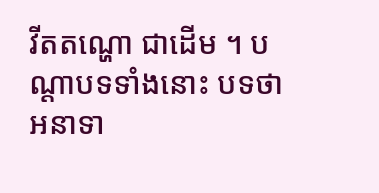វីតតណ្ហោ ជាដើម ។ បណ្ដាបទទាំងនោះ បទថា អនាទា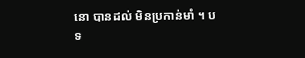នោ បានដល់ មិនប្រកាន់មាំ ។ បទ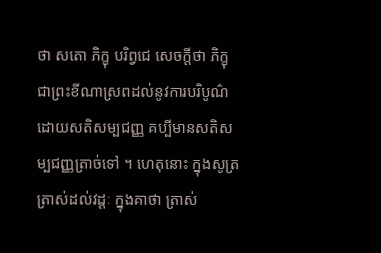ថា សតោ ភិក្ខុ បរិព្វជេ សេចក្ដីថា ភិក្ខុជាព្រះខីណាស្រពដល់នូវការបរិបូណ៌ដោយសតិសម្បជញ្ញ គប្បីមានសតិសម្បជញ្ញត្រាច់ទៅ ។ ហេតុនោះ ក្នុងសូត្រត្រាស់ដល់វដ្ដៈ ក្នុងគាថា ត្រាស់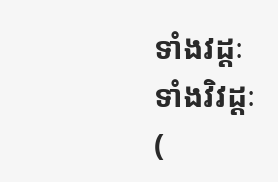ទាំងវដ្ដៈ ទាំងវិវដ្ដៈ (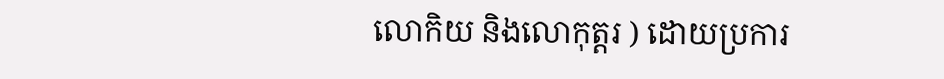លោកិយ និងលោកុត្តរ ) ដោយប្រការ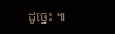ដូច្នេះ ៕